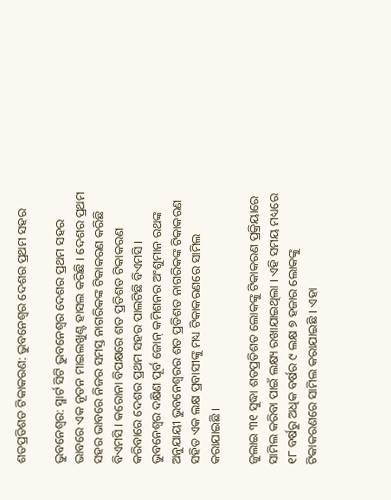ଶତପ୍ରତିଶତ ଟିକାକରଣ: ଭୁବନେଶ୍ୱର ଦେଶର ପ୍ରଥମ ସହର

ଭୁବନେଶ୍ୱର: ସ୍ମାର୍ଟ ସିଟି ଭୁବନେଶ୍ୱର ଦେଶର ପ୍ରଥମ ସହର ଭାବରେ ଏକ ନୂତନ ମାଇଲଖୁଣ୍ଟ ହାସଲ କରିଛି । ଦେଶର ପ୍ରଥମ ସହର ଭାବରେ ନିଜର ସମସ୍ତ ନାଗରିକଙ୍କ ଟିକାକରଣ କରିଛି ବିଏମସି । କରୋନା ବିପକ୍ଷରେ ଶତ ପ୍ରତିଶତ ଟିକାକରଣ କରିବାରେ ଦେଶର ପ୍ରଥମ ସହର ପାଲଟିଛି ବିଏମସି । ଭୁବନେଶ୍ୱର ଦକ୍ଷିଣ ପୂର୍ବ ଜୋନ୍ କମିଶନର ଅଂଶୁମାନ ରଥଙ୍କ ଅନୁଯାୟୀ ଭୁବନେଶ୍ୱରର ଶତ ପ୍ରତିଶତ ନାଗରିକଙ୍କ ଟିକାକରଣ ସହିତ ଏକ ଲକ୍ଷ ପ୍ରବାସୀଙ୍କୁ ମଧ୍ୟ ଟିକାକରଣରେ ସାମିଲ କରାଯାଇଛି ।

ଜୁଲାଇ ୩୧ ସୁଦ୍ଧା ଶତପ୍ରତିଶତ ଲୋକଙ୍କୁ ଟିକାକରଣ ପ୍ରକ୍ରିୟାରେ ସାମିଲ କରିବା ପାଇଁ ଲକ୍ଷ୍ୟ ରଖାଯାଇଥିଲା । ଏହି ସମୟ ମଧ୍ୟରେ ୧୮ ବର୍ଷରୁ ଅଧିକ ବର୍ଷର ୯ ଲକ୍ଷ ୭ ହଜାର ଲୋକଙ୍କୁ ଟିକାକରଣରେ ସାମିଲ କରାଯାଇଛି । ଏହା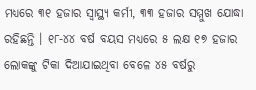ମଧ୍ୟରେ ୩୧ ହଜାର ସ୍ୱାସ୍ଥ୍ୟ କର୍ମୀ, ୩୩ ହଜାର ସମ୍ମୁଖ ଯୋଦ୍ଧା ରହିଛନ୍ତି । ୧୮-୪୪ ବର୍ଷ ବୟସ ମଧ୍ୟରେ ୫ ଲକ୍ଷ ୧୭ ହଜାର ଲୋକଙ୍କୁ ଟିକା ଦିଆଯାଇଥିବା ବେଳେ ୪୫ ବର୍ଷରୁ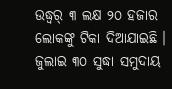ଉଦ୍ଧ୍ୱର୍ ୩ ଲକ୍ଷ ୨୦ ହଜାର ଲୋକଙ୍କୁ ଟିକା ଦିଆଯାଇଛି । ଜୁଲାଇ ୩୦ ସୁଦ୍ଧା ସମୁଦାୟ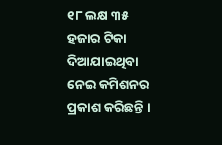୧୮ ଲକ୍ଷ ୩୫ ହଜାର ଟିକା ଦିଆଯାଇଥିବା ନେଇ କମିଶନର ପ୍ରକାଶ କରିଛନ୍ତି ।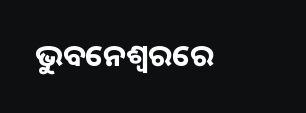ଭୁବନେଶ୍ୱରରେ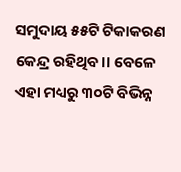ସମୁଦାୟ ୫୫ଟି ଟିକାକରଣ କେନ୍ଦ୍ର ରହିଥିବ।। ବେଳେ ଏହା ମଧ୍ୟରୁ ୩୦ଟି ବିଭିନ୍ନ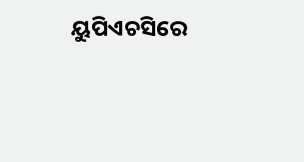ୟୁପିଏଚସିରେ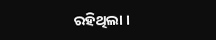ରହିଥିଲା ।